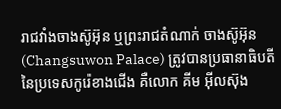រាជវាំងចាងស៊ូអ៊ុន ឬព្រះរាជតំណាក់ ចាងស៊ូអ៊ុន (Changsuwon Palace) ត្រូវបានប្រធានាធិបតី នៃប្រទេសកូរ៉េខាងជើង គឺលោក គីម អ៊ីលស៊ុង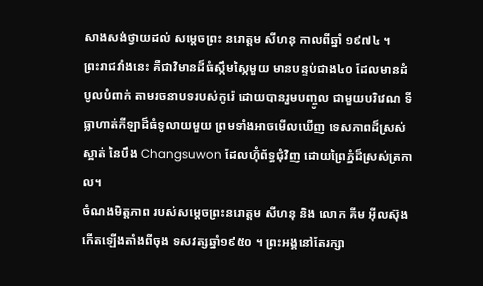សាងសង់ថ្វាយដល់ សម្តេចព្រះ នរោត្តម សីហនុ កាលពីឆ្នាំ ១៩៧៤ ។
ព្រះរាជវាំងនេះ គឺជាវិមានដ៏ធំស្កឹមស្កៃមួយ មានបន្ទប់ជាង៤០ ដែលមានដំបូលបំពាក់ តាមរចនាបទរបស់កូរ៉េ ដោយបានរួមបញ្ចូល ជាមួយបរិវេណ ទីធ្លាហាត់កីឡាដ៏ធំទូលាយមួយ ព្រមទាំងអាចមើលឃើញ ទេសភាពដ៏ស្រស់ស្អាត់ នៃបឹង Changsuwon ដែលហ៊ុំព័ទ្ធជុំវិញ ដោយព្រៃភ្នំដ៏ស្រស់ត្រកាល។
ចំណងមិត្តភាព របស់សម្ដេចព្រះនរោត្តម សីហនុ និង លោក គីម អ៊ីលស៊ុង កើតឡើងតាំងពីចុង ទសវត្សឆ្នាំ១៩៥០ ។ ព្រះអង្គនៅតែរក្សា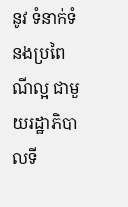នូវ ទំនាក់ទំនងប្រពៃណីល្អ ជាមួយរដ្ឋាភិបាលទី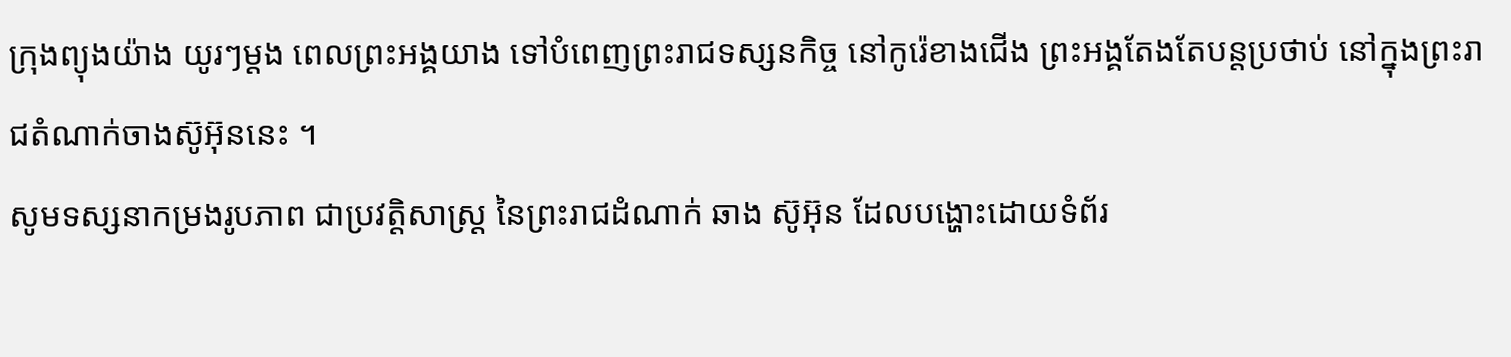ក្រុងព្យុងយ៉ាង យូរៗម្តង ពេលព្រះអង្គយាង ទៅបំពេញព្រះរាជទស្សនកិច្ច នៅកូរ៉េខាងជើង ព្រះអង្គតែងតែបន្តប្រថាប់ នៅក្នុងព្រះរាជតំណាក់ចាងស៊ូអ៊ុននេះ ។
សូមទស្សនាកម្រងរូបភាព ជាប្រវត្តិសាស្ត្រ នៃព្រះរាជដំណាក់ ឆាង ស៊ូអ៊ុន ដែលបង្ហោះដោយទំព័រ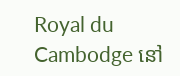Royal du Cambodge នៅ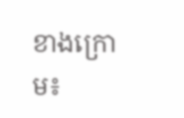ខាងក្រោម៖